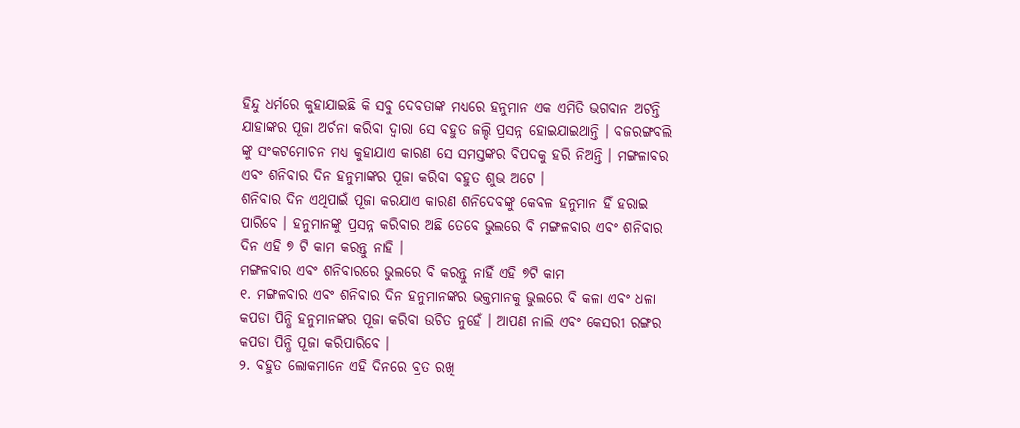ହିନ୍ଦୁ ଧର୍ମରେ କୁହାଯାଇଛି କି ସବୁ ଦେବତାଙ୍କ ମଧ୍ୟରେ ହନୁମାନ ଏକ ଏମିତି ଭଗବାନ ଅଟନ୍ତି ଯାହାଙ୍କର ପୂଜା ଅର୍ଚନା କରିବା ଦ୍ଵାରା ସେ ବହୁତ ଜଲ୍ଦି ପ୍ରସନ୍ନ ହୋଇଯାଇଥାନ୍ତି । ବଜରଙ୍ଗବଲି ଙ୍କୁ ସଂକଟମୋଚନ ମଧ୍ୟ କୁହାଯାଏ କାରଣ ସେ ସମସ୍ତଙ୍କର ବିପଦକୁ ହରି ନିଅନ୍ତି । ମଙ୍ଗଳାବର ଏବଂ ଶନିବାର ଦିନ ହନୁମାଙ୍କର ପୂଜା କରିବା ବହୁତ ଶୁଭ ଅଟେ ।
ଶନିବାର ଦିନ ଏଥିପାଇଁ ପୂଜା କରଯାଏ କାରଣ ଶନିଦେବଙ୍କୁ କେବଳ ହନୁମାନ ହିଁ ହରାଇ ପାରିବେ । ହନୁମାନଙ୍କୁ ପ୍ରସନ୍ନ କରିବାର ଅଛି ତେବେ ଭୁଲରେ ବି ମଙ୍ଗଳବାର ଏବଂ ଶନିବାର ଦିନ ଏହି ୭ ଟି କାମ କରନ୍ତୁ ନାହି ।
ମଙ୍ଗଳବାର ଏବଂ ଶନିବାରରେ ଭୁଲରେ ବି କରନ୍ତୁ ନାହିଁ ଏହି ୭ଟି କାମ
୧. ମଙ୍ଗଳବାର ଏବଂ ଶନିବାର ଦିନ ହନୁମାନଙ୍କର ଭକ୍ତମାନକୁ ଭୁଲରେ ବି କଳା ଏବଂ ଧଳା କପଡା ପିନ୍ଧି ହନୁମାନଙ୍କର ପୂଜା କରିବା ଉଚିତ ନୁହେଁ । ଆପଣ ନାଲି ଏବଂ କେସରୀ ରଙ୍ଗର କପଡା ପିନ୍ଧି ପୂଜା କରିପାରିବେ ।
୨. ବହୁତ ଲୋକମାନେ ଏହି ଦିନରେ ବ୍ରତ ରଖି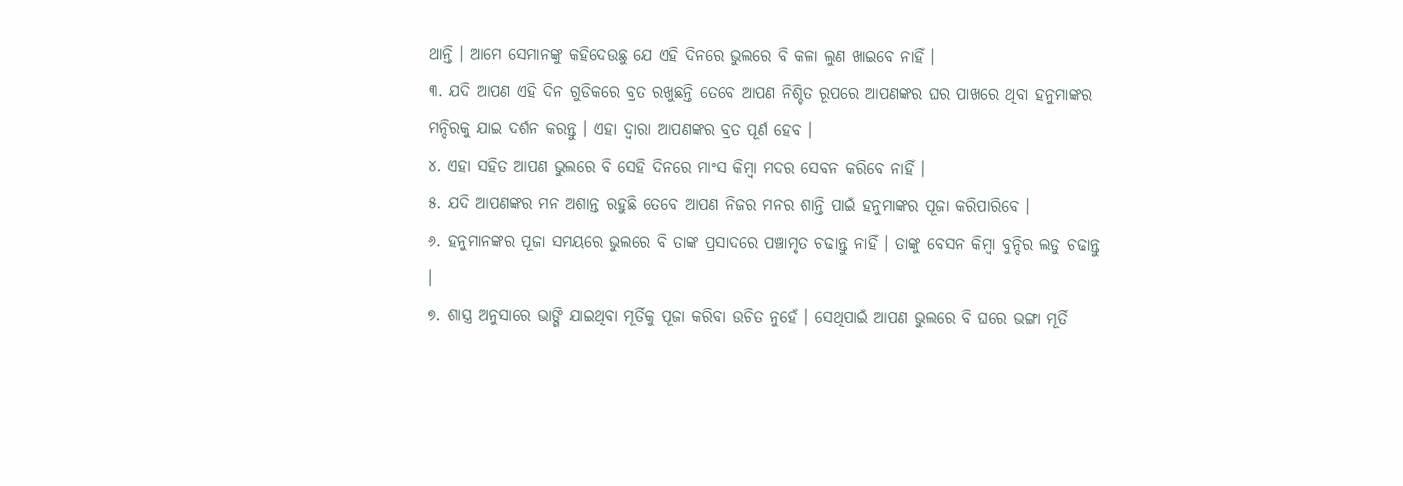ଥାନ୍ତି । ଆମେ ସେମାନଙ୍କୁ କହିଦେଉଛୁ ଯେ ଏହି ଦିନରେ ଭୁଲରେ ବି କଳା ଲୁଣ ଖାଇବେ ନାହିଁ ।
୩. ଯଦି ଆପଣ ଏହି ଦିନ ଗୁଡିକରେ ବ୍ରତ ରଖୁଛନ୍ତି ତେବେ ଆପଣ ନିଶ୍ଚିତ ରୂପରେ ଆପଣଙ୍କର ଘର ପାଖରେ ଥିବା ହନୁମାଙ୍କର ମନ୍ଦିରକୁ ଯାଇ ଦର୍ଶନ କରନ୍ତୁ । ଏହା ଦ୍ଵାରା ଆପଣଙ୍କର ବ୍ରତ ପୂର୍ଣ ହେବ ।
୪. ଏହା ସହିତ ଆପଣ ଭୁଲରେ ବି ସେହି ଦିନରେ ମାଂସ କିମ୍ବା ମଦର ସେବନ କରିବେ ନାହିଁ ।
୫. ଯଦି ଆପଣଙ୍କର ମନ ଅଶାନ୍ତ ରହୁଛି ତେବେ ଆପଣ ନିଜର ମନର ଶାନ୍ତି ପାଇଁ ହନୁମାଙ୍କର ପୂଜା କରିପାରିବେ ।
୬. ହନୁମାନଙ୍କର ପୂଜା ସମୟରେ ଭୁଲରେ ବି ତାଙ୍କ ପ୍ରସାଦରେ ପଞ୍ଚାମୃତ ଚଢାନ୍ତୁ ନାହିଁ । ତାଙ୍କୁ ବେସନ କିମ୍ବା ବୁନ୍ଦିର ଲଡୁ ଚଢାନ୍ତୁ ।
୭. ଶାସ୍ତ୍ର ଅନୁସାରେ ଭାଙ୍ଗି ଯାଇଥିବା ମୂର୍ତିକୁ ପୂଜା କରିବା ଉଚିତ ନୁହେଁ । ସେଥିପାଇଁ ଆପଣ ଭୁଲରେ ବି ଘରେ ଭଙ୍ଗା ମୂର୍ତି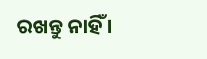ରଖନ୍ତୁ ନାହିଁ ।